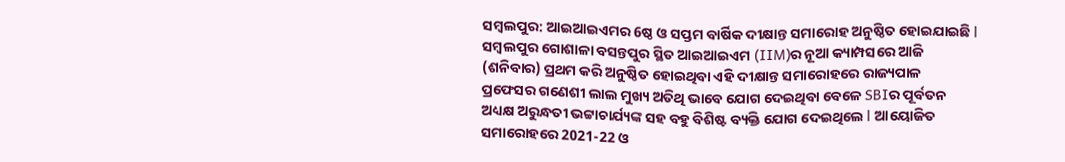ସମ୍ବଲପୁର: ଆଇଆଇଏମର 6ଷ୍ଠ ଓ ସପ୍ତମ ବାର୍ଷିକ ଦୀକ୍ଷାନ୍ତ ସମାରୋହ ଅନୁଷ୍ଠିତ ହୋଇଯାଇଛି l ସମ୍ବଲପୁର ଗୋଶାଳା ବସନ୍ତପୁର ସ୍ଥିତ ଆଇଆଇଏମ (IIM)ର ନୂଆ କ୍ୟାମ୍ପସରେ ଆଜି (ଶନିବାର) ପ୍ରଥମ କରି ଅନୁଷ୍ଠିତ ହୋଇଥିବା ଏହି ଦୀକ୍ଷାନ୍ତ ସମାରୋହରେ ରାଜ୍ୟପାଳ ପ୍ରଫେସର ଗଣେଶୀ ଲାଲ ମୁଖ୍ୟ ଅତିଥି ଭାବେ ଯୋଗ ଦେଇଥିବା ବେଳେ SBIର ପୂର୍ବତନ ଅଧ୍ୟକ୍ଷ ଅରୁନ୍ଧତୀ ଭଟ୍ଟାଚାର୍ଯ୍ୟଙ୍କ ସହ ବହୁ ବିଶିଷ୍ଟ ବ୍ୟକ୍ତି ଯୋଗ ଦେଇଥିଲେ l ଆୟୋଜିତ ସମାରୋହରେ 2021-22 ଓ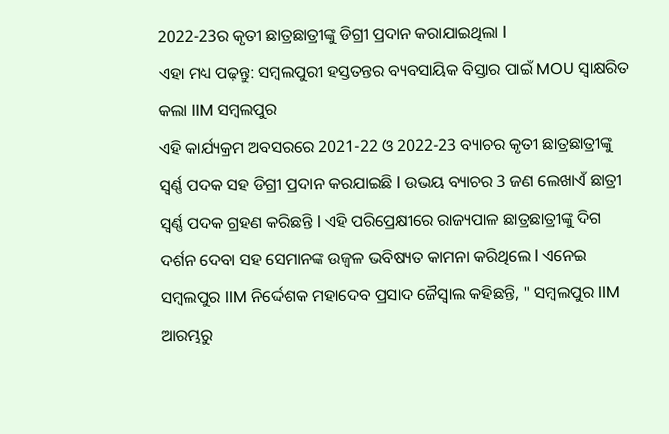2022-23ର କୃତୀ ଛାତ୍ରଛାତ୍ରୀଙ୍କୁ ଡିଗ୍ରୀ ପ୍ରଦାନ କରାଯାଇଥିଲା l
ଏହା ମଧ୍ୟ ପଢ଼ନ୍ତୁ: ସମ୍ବଲପୁରୀ ହସ୍ତତନ୍ତର ବ୍ୟବସାୟିକ ବିସ୍ତାର ପାଇଁ MOU ସ୍ୱାକ୍ଷରିତ କଲା IIM ସମ୍ବଲପୁର
ଏହି କାର୍ଯ୍ୟକ୍ରମ ଅବସରରେ 2021-22 ଓ 2022-23 ବ୍ୟାଚର କୃତୀ ଛାତ୍ରଛାତ୍ରୀଙ୍କୁ ସ୍ବର୍ଣ୍ଣ ପଦକ ସହ ଡିଗ୍ରୀ ପ୍ରଦାନ କରଯାଇଛି l ଉଭୟ ବ୍ୟାଚର 3 ଜଣ ଲେଖାଏଁ ଛାତ୍ରୀ ସ୍ବର୍ଣ୍ଣ ପଦକ ଗ୍ରହଣ କରିଛନ୍ତି l ଏହି ପରିପ୍ରେକ୍ଷୀରେ ରାଜ୍ୟପାଳ ଛାତ୍ରଛାତ୍ରୀଙ୍କୁ ଦିଗ ଦର୍ଶନ ଦେବା ସହ ସେମାନଙ୍କ ଉଜ୍ବଳ ଭବିଷ୍ୟତ କାମନା କରିଥିଲେ l ଏନେଇ ସମ୍ବଲପୁର IIM ନିର୍ଦ୍ଦେଶକ ମହାଦେବ ପ୍ରସାଦ ଜୈସ୍ବାଲ କହିଛନ୍ତି, " ସମ୍ବଲପୁର IIM ଆରମ୍ଭରୁ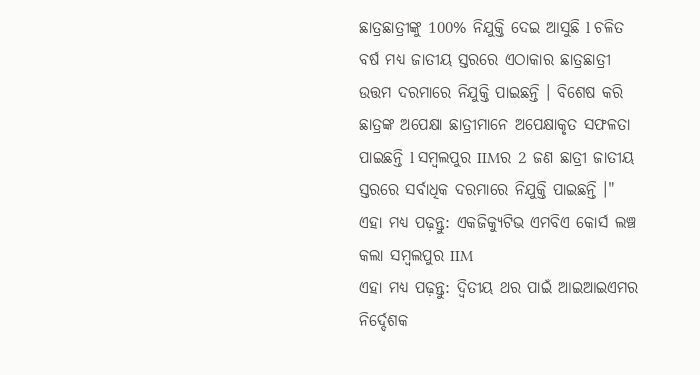ଛାତ୍ରଛାତ୍ରୀଙ୍କୁ 100% ନିଯୁକ୍ତି ଦେଇ ଆସୁଛି l ଚଳିତ ବର୍ଷ ମଧ୍ୟ ଜାତୀୟ ସ୍ତରରେ ଏଠାକାର ଛାତ୍ରଛାତ୍ରୀ ଉତ୍ତମ ଦରମାରେ ନିଯୁକ୍ତି ପାଇଛନ୍ତି । ବିଶେଷ କରି ଛାତ୍ରଙ୍କ ଅପେକ୍ଷା ଛାତ୍ରୀମାନେ ଅପେକ୍ଷାକୃତ ସଫଳତା ପାଇଛନ୍ତି l ସମ୍ବଲପୁର IIMର 2 ଜଣ ଛାତ୍ରୀ ଜାତୀୟ ସ୍ତରରେ ସର୍ବାଧିକ ଦରମାରେ ନିଯୁକ୍ତି ପାଇଛନ୍ତି ।"
ଏହା ମଧ୍ୟ ପଢ଼ନ୍ତୁ: ଏକଜିକ୍ୟୁଟିଭ ଏମବିଏ କୋର୍ସ ଲଞ୍ଚ କଲା ସମ୍ବଲପୁର IIM
ଏହା ମଧ୍ୟ ପଢ଼ନ୍ତୁ: ଦ୍ବିତୀୟ ଥର ପାଇଁ ଆଇଆଇଏମର ନିର୍ଦ୍ଦେଶକ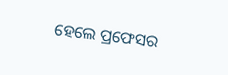ହେଲେ ପ୍ରଫେସର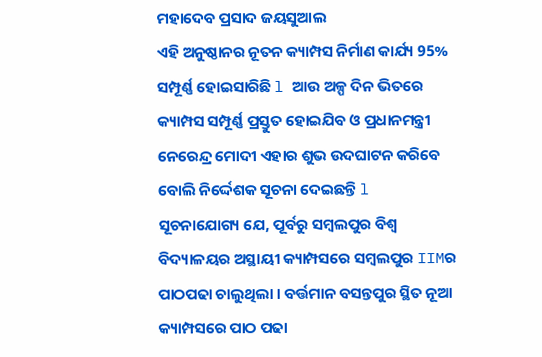ମହାଦେବ ପ୍ରସାଦ ଜୟସୁଆଲ
ଏହି ଅନୁଷ୍ଠାନର ନୂତନ କ୍ୟାମ୍ପସ ନିର୍ମାଣ କାର୍ଯ୍ୟ 95% ସମ୍ପୂର୍ଣ୍ଣ ହୋଇସାରିଛି l ଆଉ ଅଳ୍ପ ଦିନ ଭିତରେ କ୍ୟାମ୍ପସ ସମ୍ପୂର୍ଣ୍ଣ ପ୍ରସ୍ତୁତ ହୋଇଯିବ ଓ ପ୍ରଧାନମନ୍ତ୍ରୀ ନେରେନ୍ଦ୍ର ମୋଦୀ ଏହାର ଶୁଭ ଉଦଘାଟନ କରିବେ ବୋଲି ନିର୍ଦ୍ଦେଶକ ସୂଚନା ଦେଇଛନ୍ତି l ସୂଚନାଯୋଗ୍ୟ ଯେ, ପୂର୍ବରୁ ସମ୍ବଲପୁର ବିଶ୍ୱ ବିଦ୍ୟାଳୟର ଅସ୍ଥାୟୀ କ୍ୟାମ୍ପସରେ ସମ୍ବଲପୁର IIMର ପାଠପଢା ଚାଲୁଥିଲା । ବର୍ତ୍ତମାନ ବସନ୍ତପୁର ସ୍ଥିତ ନୂଆ କ୍ୟାମ୍ପସରେ ପାଠ ପଢା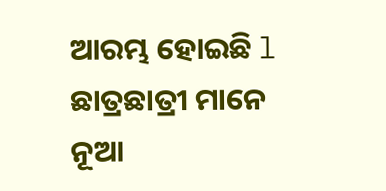ଆରମ୍ଭ ହୋଇଛି l ଛାତ୍ରଛାତ୍ରୀ ମାନେ ନୂଆ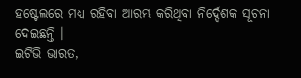ହଷ୍ଟେଲରେ ମଧ୍ୟ ରହିବା ଆରମ୍ଭ କରିଥିବା ନିର୍ଦ୍ଦେଶକ ସୂଚନା ଦେଇଛନ୍ତି ।
ଇଟିଭି ଭାରତ,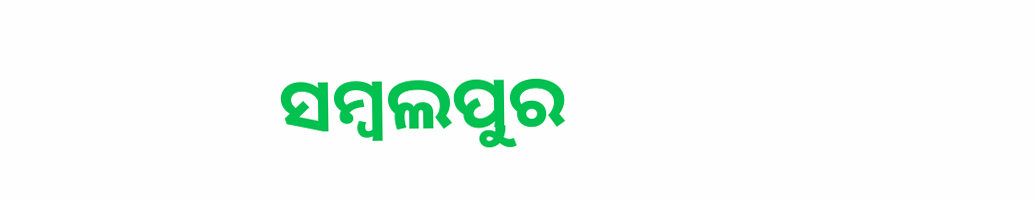ସମ୍ବଲପୁର